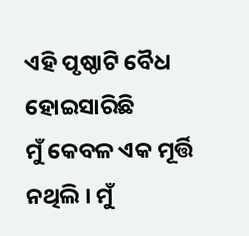ଏହି ପୃଷ୍ଠାଟି ବୈଧ ହୋଇସାରିଛି
ମୁଁ କେବଳ ଏକ ମୂର୍ତ୍ତି ନଥିଲି । ମୁଁ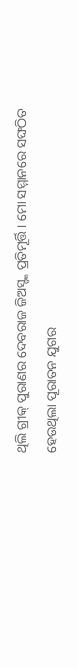ଥିଲି ଗ୍ରୀକ୍ ପୁରାଣର ଦେବରାଜ ଜିଅସ୍ଙ୍କ ପ୍ରତିମୂର୍ତ୍ତି । ମୋ ସମ୍ମାନରେ ସଙ୍ଘଠିତ ହେଉଥିଲା ପୂରାତନ ଯୁଗର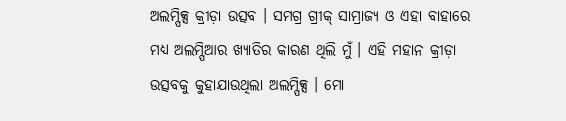ଅଲମ୍ପିକ୍ସ କ୍ରୀଡ଼ା ଉତ୍ସବ । ସମଗ୍ର ଗ୍ରୀକ୍ ସାମ୍ରାଜ୍ୟ ଓ ଏହା ବାହାରେ ମଧ୍ୟ ଅଲମ୍ପିଆର ଖ୍ୟାତିର କାରଣ ଥିଲି ମୁଁ । ଏହି ମହାନ କ୍ରୀଡ଼ା ଉତ୍ସବକୁ କୁହାଯାଉଥିଲା ଅଲମ୍ପିକ୍ସ । ମୋ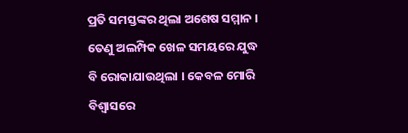ପ୍ରତି ସମସ୍ତଙ୍କର ଥିଲା ଅଶେଷ ସମ୍ମାନ । ତେଣୁ ଅଲମ୍ପିକ ଖେଳ ସମୟରେ ଯୁଦ୍ଧ ବି ରୋକାଯାଉଥିଲା । କେବଳ ମୋରି ବିଶ୍ୱାସରେ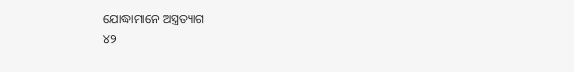ଯୋଦ୍ଧାମାନେ ଅସ୍ତ୍ରତ୍ୟାଗ
୪୨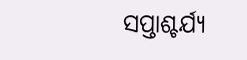ସପ୍ତାଶ୍ଚର୍ଯ୍ୟ